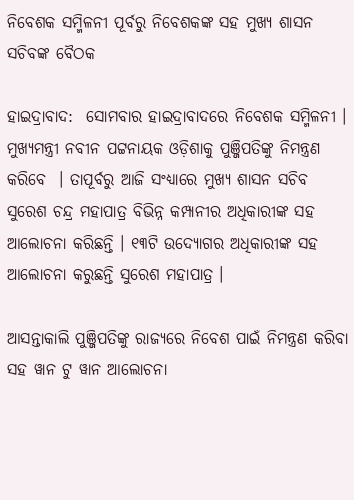ନିବେଶକ ସମ୍ମିଳନୀ ପୂର୍ବରୁ ନିବେଶକଙ୍କ ସହ ମୁଖ୍ୟ ଶାସନ ସଚିବଙ୍କ ବୈଠକ

ହାଇଦ୍ରାବାଦ:  ସୋମବାର ହାଇଦ୍ରାବାଦରେ ନିବେଶକ ସମ୍ମିଳନୀ । ମୁଖ୍ୟମନ୍ତ୍ରୀ ନବୀନ ପଟ୍ଟନାୟକ ଓଡ଼ିଶାକୁ ପୁଞ୍ଜିପତିଙ୍କୁ ନିମନ୍ତ୍ରଣ କରିବେ  । ତାପୂର୍ବରୁ ଆଜି ସଂଧ୍ୟାରେ ମୁଖ୍ୟ ଶାସନ ସଚିବ ସୁରେଶ ଚନ୍ଦ୍ର ମହାପାତ୍ର ବିଭିନ୍ନ କମ୍ପାନୀର ଅଧିକାରୀଙ୍କ ସହ ଆଲୋଚନା କରିଛନ୍ତି । ୧୩ଟି ଉଦ୍ୟୋଗର ଅଧିକାରୀଙ୍କ ସହ ଆଲୋଚନା କରୁଛନ୍ତି ସୁରେଶ ମହାପାତ୍ର ।

ଆସନ୍ତାକାଲି ପୁଞ୍ଜିପତିଙ୍କୁ ରାଜ୍ୟରେ ନିବେଶ ପାଇଁ ନିମନ୍ତ୍ରଣ କରିବା ସହ ୱାନ ଟୁ ୱାନ ଆଲୋଚନା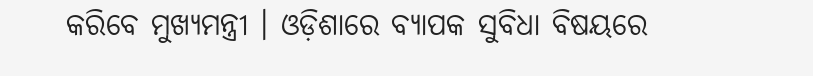କରିବେ ମୁଖ୍ୟମନ୍ତ୍ରୀ । ଓଡ଼ିଶାରେ ବ୍ୟାପକ ସୁବିଧା ବିଷୟରେ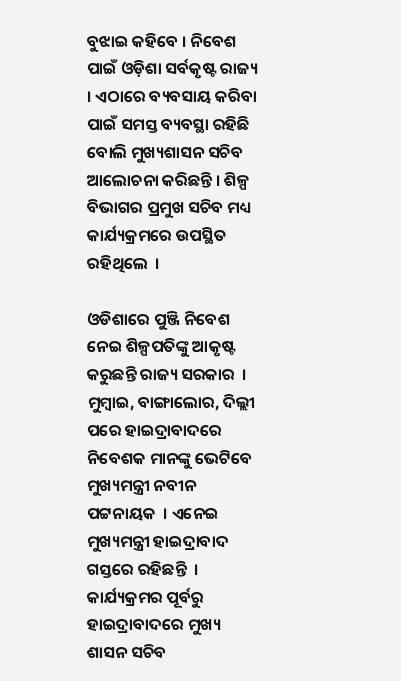ବୁଝାଇ କହିବେ । ନିବେଶ ପାଇଁ ଓଡ଼ିଶା ସର୍ବକୃଷ୍ଟ ରାଜ୍ୟ । ଏଠାରେ ବ୍ୟବସାୟ କରିବା ପାଇଁ ସମସ୍ତ ବ୍ୟବସ୍ଥା ରହିଛି ବୋଲି ମୁଖ୍ୟଶାସନ ସଚିବ ଆଲୋଚନା କରିଛନ୍ତି । ଶିଳ୍ପ ବିଭାଗର ପ୍ରମୁଖ ସଚିବ ମଧ୍ୟ କାର୍ଯ୍ୟକ୍ରମରେ ଉପସ୍ଥିତ ରହିଥିଲେ  ।

ଓଡିଶାରେ ପୁଞ୍ଜି ନିବେଶ ନେଇ ଶିଳ୍ପପତିଙ୍କୁ ଆକୃଷ୍ଟ କରୁଛନ୍ତି ରାଜ୍ୟ ସରକାର  । ମୁମ୍ବାଇ, ବାଙ୍ଗାଲୋର, ଦିଲ୍ଲୀ ପରେ ହାଇଦ୍ରାବାଦରେ ନିବେଶକ ମାନଙ୍କୁ ଭେଟିବେ ମୁଖ୍ୟମନ୍ତ୍ରୀ ନବୀନ ପଟ୍ଟନାୟକ  । ଏନେଇ ମୁଖ୍ୟମନ୍ତ୍ରୀ ହାଇଦ୍ରାବାଦ ଗସ୍ତରେ ରହିଛନ୍ତି  । କାର୍ଯ୍ୟକ୍ରମର ପୂର୍ବରୁ ହାଇଦ୍ରାବାଦରେ ମୁଖ୍ୟ ଶାସନ ସଚିବ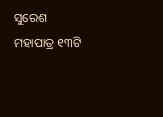ସୁରେଶ ମହାପାତ୍ର ୧୩ଟି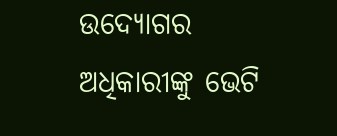ଉଦ୍ୟୋଗର ଅଧିକାରୀଙ୍କୁ ଭେଟି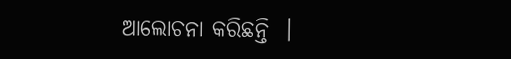ଆଲୋଚନା କରିଛନ୍ତି  ।